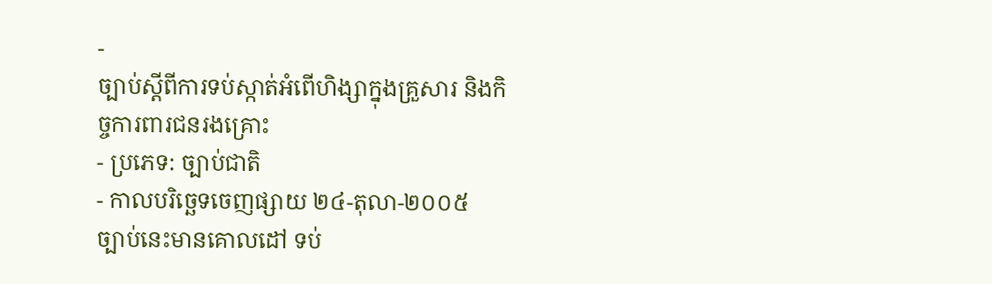-
ច្បាប់ស្តីពីការទប់ស្កាត់អំពើហិង្សាក្នុងគ្រួសារ និងកិច្ចការពារជនរងគ្រោះ
- ប្រភេទ: ច្បាប់ជាតិ
- កាលបរិច្ឆេទចេញផ្សាយ ២៤-តុលា-២០០៥
ច្បាប់នេះមានគោលដៅ ទប់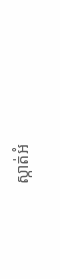ស្កាត់អំ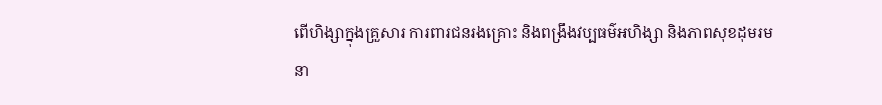ពើហិង្សាក្នុងគ្រួសារ ការពារជនរងគ្រោះ និងពង្រឹងវប្បធម៌អហិង្សា និងភាពសុខដុមរមនា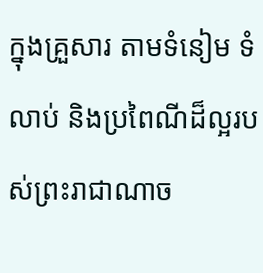ក្នុងគ្រួសារ តាមទំនៀម ទំលាប់ និងប្រពៃណីដ៏ល្អរបស់ព្រះរាជាណាច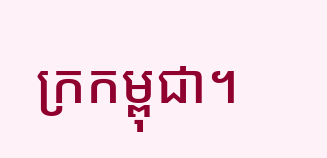ក្រកម្ពុជា។